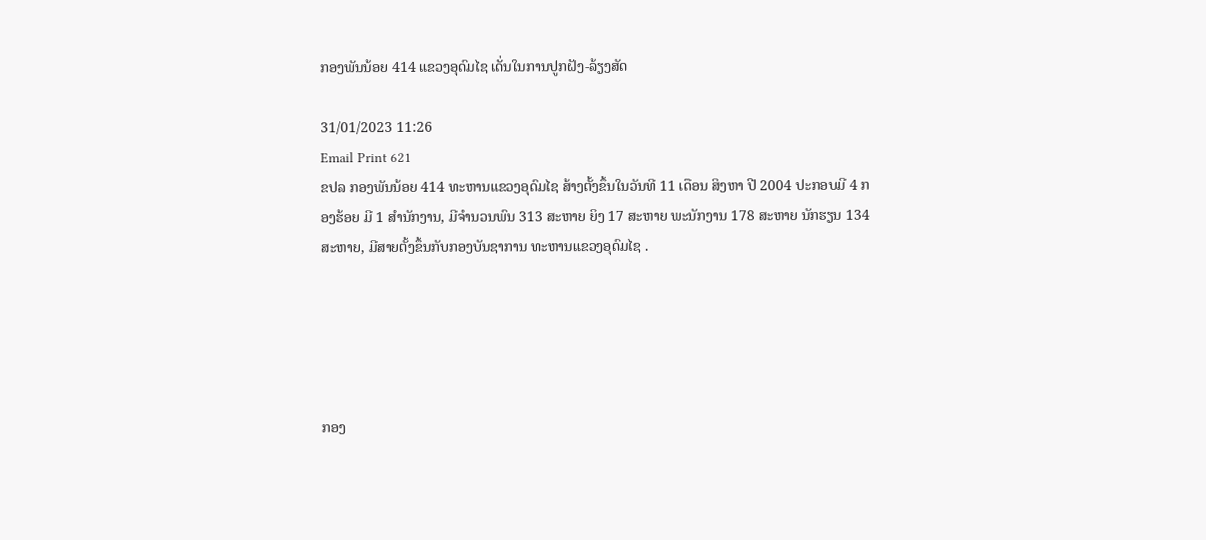ກອງພັນນ້ອຍ 414 ແຂວງອຸດົມໄຊ ເດັ່ນໃນການປູກຝັງ-ລ້ຽງສັດ

31/01/2023 11:26
Email Print 621
ຂປລ ກອງພັນນ້ອຍ 414 ທະຫານແຂວງອຸດົມໄຊ ສ້າງຕັ້ງຂຶ້ນໃນວັນທີ 11 ເດືອນ ສິງຫາ ປີ 2004 ປະກອບມີ 4 ກອງຮ້ອຍ ມີ 1 ສຳນັກງານ, ມີຈຳນວນພົນ 313 ສະຫາຍ ຍິງ 17 ສະຫາຍ ພະນັກງານ 178 ສະຫາຍ ນັກຮຽນ 134 ສະຫາຍ, ມີສາຍຕັ້ງຂຶ້ນກັບກອງບັນຊາການ ທະຫານແຂວງອຸດົມໄຊ .





ກອງ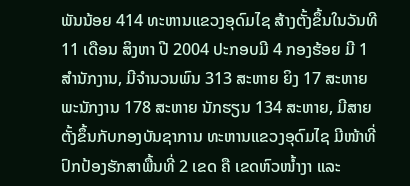ພັນນ້ອຍ 414 ທະຫານແຂວງອຸດົມໄຊ ສ້າງຕັ້ງຂຶ້ນໃນວັນທີ 11 ເດືອນ ສິງຫາ ປີ 2004 ປະກອບມີ 4 ກອງຮ້ອຍ ມີ 1 ສຳນັກງານ, ມີຈຳນວນພົນ 313 ສະຫາຍ ຍິງ 17 ສະຫາຍ ພະນັກງານ 178 ສະຫາຍ ນັກຮຽນ 134 ສະຫາຍ, ມີສາຍຕັ້ງຂຶ້ນກັບກອງບັນຊາການ ທະຫານແຂວງອຸດົມໄຊ ມີໜ້າທີ່ປົກປ້ອງຮັກສາພື້ນທີ່ 2 ເຂດ ຄື ເຂດຫົວໜ້ຳງາ ແລະ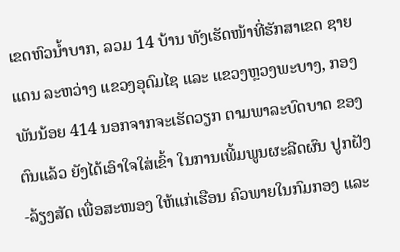ເຂດຫົວນ້ຳບາກ, ລວມ 14 ບ້ານ ທັງເຮັດໜ້າທີ່ຮັກສາເຂດ ຊາຍແດນ ລະຫວ່າງ ແຂວງອຸດົມໄຊ ແລະ ແຂວງຫຼວງພະບາງ, ກອງພັນນ້ອຍ 414 ນອກຈາກຈະເຮັດວຽກ ຕາມພາລະບົດບາດ ຂອງຕົນແລ້ວ ຍັງໄດ້ເອົາໃຈໃສ່ເຂົ້າ ໃນການເພີ້ມພູນຜະລີດຜົນ ປູກຝັງ-ລ້ຽງສັດ ເພື່ອສະໜອງ ໃຫ້ແກ່ເຮືອນ ຄົວພາຍໃນກົມກອງ ແລະ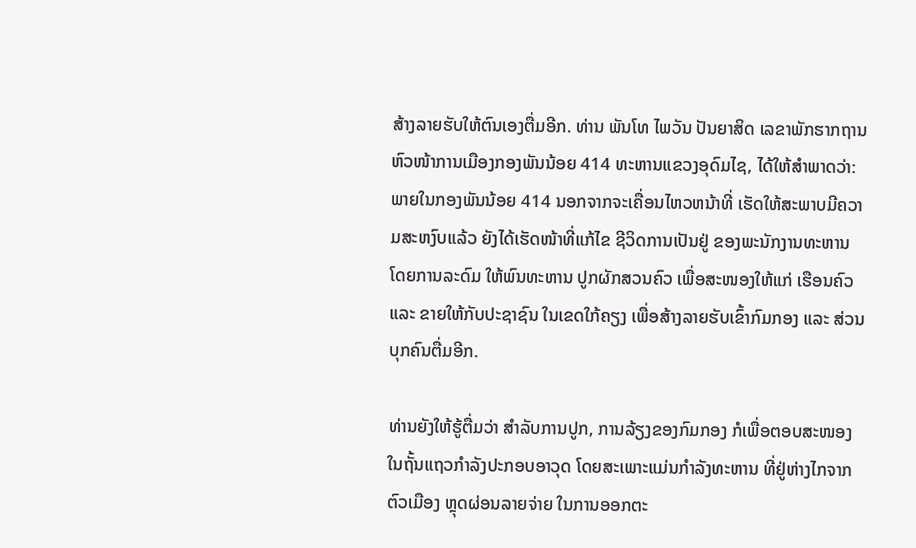ສ້າງລາຍຮັບໃຫ້ຕົນເອງຕື່ມອີກ. ທ່ານ ພັນໂທ ໄພວັນ ປັນຍາສິດ ເລຂາພັກຮາກຖານ ຫົວໜ້າການເມືອງກອງພັນນ້ອຍ 414 ທະຫານແຂວງອຸດົມໄຊ, ໄດ້ໃຫ້ສໍາພາດວ່າ: ພາຍໃນກອງພັນນ້ອຍ 414 ນອກຈາກຈະເຄື່ອນໄຫວຫນ້າທີ່ ເຮັດໃຫ້ສະພາບມີຄວາມສະຫງົບແລ້ວ ຍັງໄດ້ເຮັດໜ້າທີ່ແກ້ໄຂ ຊີວິດການເປັນຢູ່ ຂອງພະນັກງານທະຫານ ໂດຍການລະດົມ ໃຫ້ພົນທະຫານ ປູກຜັກສວນຄົວ ເພື່ອສະໜອງໃຫ້ແກ່ ເຮືອນຄົວ ແລະ ຂາຍໃຫ້ກັບປະຊາຊົນ ໃນເຂດໃກ້ຄຽງ ເພື່ອສ້າງລາຍຮັບເຂົ້າກົມກອງ ແລະ ສ່ວນບຸກຄົນຕື່ມອີກ.

ທ່ານຍັງໃຫ້ຮູ້ຕື່ມວ່າ ສຳລັບການປູກ, ການລ້ຽງຂອງກົມກອງ ກໍເພື່ອຕອບສະໜອງ ໃນຖັ້ນແຖວກໍາລັງປະກອບອາວຸດ ໂດຍສະເພາະແມ່ນກຳລັງທະຫານ ທີ່ຢູ່ຫ່າງໄກຈາກຕົວເມືອງ ຫຼຸດຜ່ອນລາຍຈ່າຍ ໃນການອອກຕະ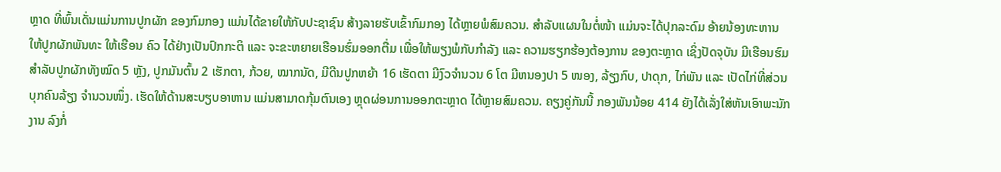ຫຼາດ ທີ່ພົ້ນເດັ່ນແມ່ນການປູກຜັກ ຂອງກົມກອງ ແມ່ນໄດ້ຂາຍໃຫ້ກັບປະຊາຊົນ ສ້າງລາຍຮັບເຂົ້າກົມກອງ ໄດ້ຫຼາຍພໍສົມຄວນ. ສຳລັບແຜນໃນຕໍ່ໜ້າ ແມ່ນຈະໄດ້ປຸກລະດົມ ອ້າຍນ້ອງທະຫານ ໃຫ້ປູກຜັກພັນທະ ໃຫ້ເຮືອນ ຄົວ ໄດ້ຢ່າງເປັນປົກກະຕິ ແລະ ຈະຂະຫຍາຍເຮືອນຮົ່ມອອກຕື່ມ ເພື່ອໃຫ້ພຽງພໍກັບກຳລັງ ແລະ ຄວາມຮຽກຮ້ອງຕ້ອງການ ຂອງຕະຫຼາດ ເຊິ່ງປັດຈຸບັນ ມີເຮືອນຮົມ ສຳລັບປູກຜັກທັງໝົດ 5 ຫຼັງ, ປູກມັນຕົ້ນ 2 ເຮັກຕາ, ກ້ວຍ, ໝາກນັດ, ມີດີນປູກຫຍ້າ 16 ເຮັດຕາ ມີງົວຈຳນວນ 6 ໂຕ ມີຫນອງປາ 5 ໜອງ, ລ້ຽງກົບ, ປາດຸກ, ໄກ່ພັນ ແລະ ເປັດໄກ່ທີ່ສ່ວນບຸກຄົນລ້ຽງ ຈຳນວນໜຶ່ງ. ເຮັດໃຫ້ດ້ານສະບຽບອາຫານ ແມ່ນສາມາດກຸ້ມຕົນເອງ ຫຼຸດຜ່ອນການອອກຕະຫຼາດ ໄດ້ຫຼາຍສົມຄວນ. ຄຽງຄູ່ກັນນີ້ ກອງພັນນ້ອຍ 414 ຍັງໄດ້ເລັ່ງໃສ່ຫັນເອົາພະນັກງານ ລົງກໍ່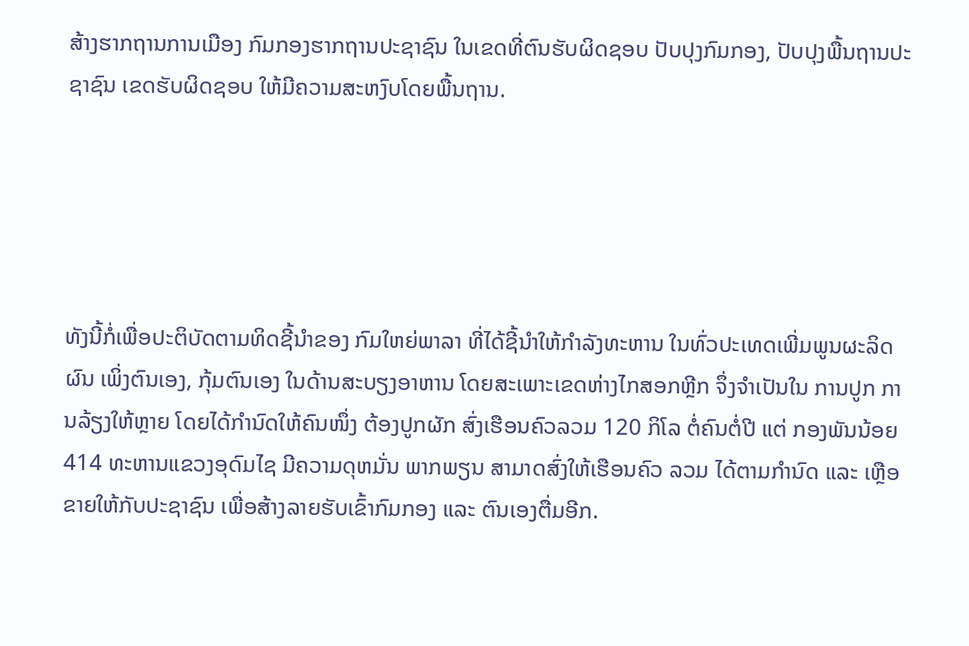ສ້າງຮາກຖານການເມືອງ ກົມກອງຮາກຖານປະຊາຊົນ ໃນເຂດທີ່ຕົນຮັບຜິດຊອບ ປັບປຸງກົມກອງ, ປັບປຸງພື້ນຖານປະຊາຊົນ ເຂດຮັບຜິດຊອບ ໃຫ້ມີຄວາມສະຫງົບໂດຍພື້ນຖານ.





ທັງນີ້ກໍ່ເພື່ອປະຕິບັດຕາມທິດຊີ້ນຳຂອງ ກົມໃຫຍ່ພາລາ ທີ່ໄດ້ຊີ້ນໍາໃຫ້ກໍາລັງທະຫານ ໃນທົ່ວປະເທດເພີ່ມພູນຜະລິດຜົນ ເພິ່ງຕົນເອງ, ກຸ້ມຕົນເອງ ໃນດ້ານສະບຽງອາຫານ ໂດຍສະເພາະເຂດຫ່າງໄກສອກຫຼີກ ຈຶ່ງຈໍາເປັນໃນ ການປູກ ການລ້ຽງໃຫ້ຫຼາຍ ໂດຍໄດ້ກຳນົດໃຫ້ຄົນໜຶ່ງ ຕ້ອງປູກຜັກ ສົ່ງເຮືອນຄົວລວມ 120 ກິໂລ ຕໍ່ຄົນຕໍ່ປີ ແຕ່ ກອງພັນນ້ອຍ 414 ທະຫານແຂວງອຸດົມໄຊ ມີຄວາມດຸຫມັ່ນ ພາກພຽນ ສາມາດສົ່ງໃຫ້ເຮືອນຄົວ ລວມ ໄດ້ຕາມກຳນົດ ແລະ ເຫຼືອຂາຍໃຫ້ກັບປະຊາຊົນ ເພື່ອສ້າງລາຍຮັບເຂົ້າກົມກອງ ແລະ ຕົນເອງຕື່ມອີກ.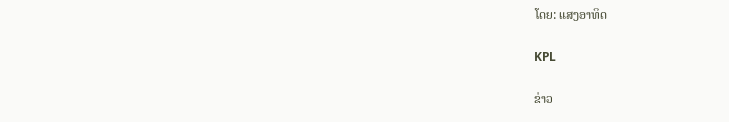ໂດຍ: ແສງອາທິດ

KPL

ຂ່າວ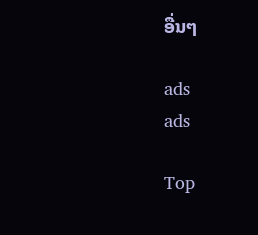ອື່ນໆ

ads
ads

Top